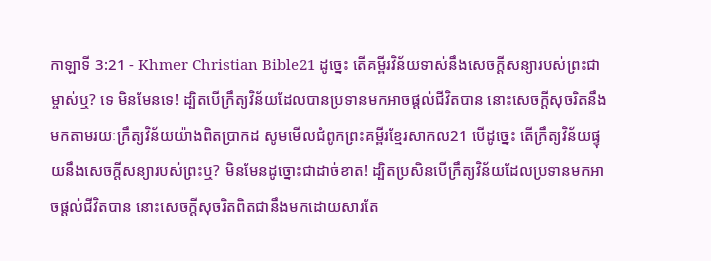កាឡាទី 3:21 - Khmer Christian Bible21 ដូច្នេះ តើគម្ពីរវិន័យទាស់នឹងសេចក្ដីសន្យារបស់ព្រះជាម្ចាស់ឬ? ទេ មិនមែនទេ! ដ្បិតបើក្រឹត្យវិន័យដែលបានប្រទានមកអាចផ្ដល់ជីវិតបាន នោះសេចក្ដីសុចរិតនឹងមកតាមរយៈក្រឹត្យវិន័យយ៉ាងពិតប្រាកដ សូមមើលជំពូកព្រះគម្ពីរខ្មែរសាកល21 បើដូច្នេះ តើក្រឹត្យវិន័យផ្ទុយនឹងសេចក្ដីសន្យារបស់ព្រះឬ? មិនមែនដូច្នោះជាដាច់ខាត! ដ្បិតប្រសិនបើក្រឹត្យវិន័យដែលប្រទានមកអាចផ្ដល់ជីវិតបាន នោះសេចក្ដីសុចរិតពិតជានឹងមកដោយសារតែ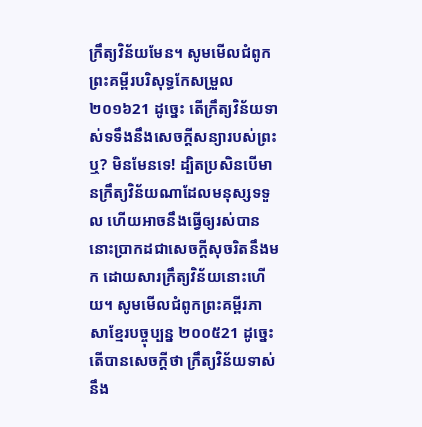ក្រឹត្យវិន័យមែន។ សូមមើលជំពូកព្រះគម្ពីរបរិសុទ្ធកែសម្រួល ២០១៦21 ដូច្នេះ តើក្រឹត្យវិន័យទាស់ទទឹងនឹងសេចក្ដីសន្យារបស់ព្រះឬ? មិនមែនទេ! ដ្បិតប្រសិនបើមានក្រឹត្យវិន័យណាដែលមនុស្សទទួល ហើយអាចនឹងធ្វើឲ្យរស់បាន នោះប្រាកដជាសេចក្ដីសុចរិតនឹងមក ដោយសារក្រឹត្យវិន័យនោះហើយ។ សូមមើលជំពូកព្រះគម្ពីរភាសាខ្មែរបច្ចុប្បន្ន ២០០៥21 ដូច្នេះ តើបានសេចក្ដីថា ក្រឹត្យវិន័យទាស់នឹង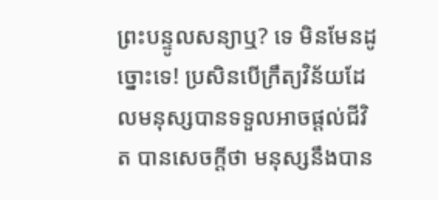ព្រះបន្ទូលសន្យាឬ? ទេ មិនមែនដូច្នោះទេ! ប្រសិនបើក្រឹត្យវិន័យដែលមនុស្សបានទទួលអាចផ្ដល់ជីវិត បានសេចក្ដីថា មនុស្សនឹងបាន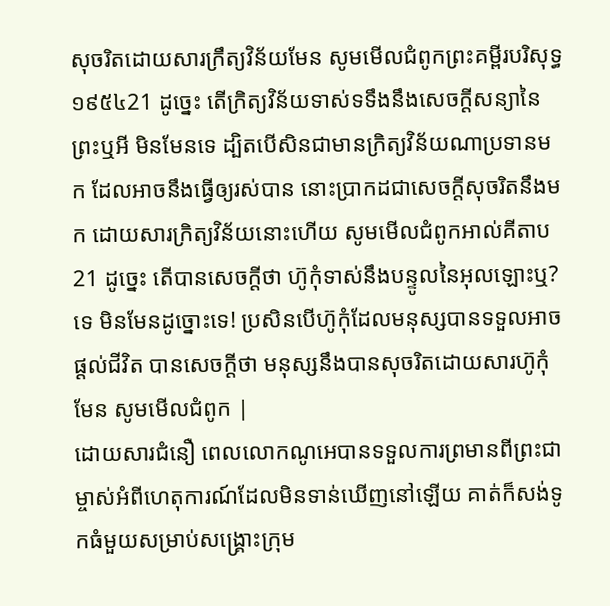សុចរិតដោយសារក្រឹត្យវិន័យមែន សូមមើលជំពូកព្រះគម្ពីរបរិសុទ្ធ ១៩៥៤21 ដូច្នេះ តើក្រិត្យវិន័យទាស់ទទឹងនឹងសេចក្ដីសន្យានៃព្រះឬអី មិនមែនទេ ដ្បិតបើសិនជាមានក្រិត្យវិន័យណាប្រទានមក ដែលអាចនឹងធ្វើឲ្យរស់បាន នោះប្រាកដជាសេចក្ដីសុចរិតនឹងមក ដោយសារក្រិត្យវិន័យនោះហើយ សូមមើលជំពូកអាល់គីតាប21 ដូច្នេះ តើបានសេចក្ដីថា ហ៊ូកុំទាស់នឹងបន្ទូលនៃអុលឡោះឬ? ទេ មិនមែនដូច្នោះទេ! ប្រសិនបើហ៊ូកុំដែលមនុស្សបានទទួលអាចផ្ដល់ជីវិត បានសេចក្ដីថា មនុស្សនឹងបានសុចរិតដោយសារហ៊ូកុំមែន សូមមើលជំពូក |
ដោយសារជំនឿ ពេលលោកណូអេបានទទួលការព្រមានពីព្រះជាម្ចាស់អំពីហេតុការណ៍ដែលមិនទាន់ឃើញនៅឡើយ គាត់ក៏សង់ទូកធំមួយសម្រាប់សង្គ្រោះក្រុម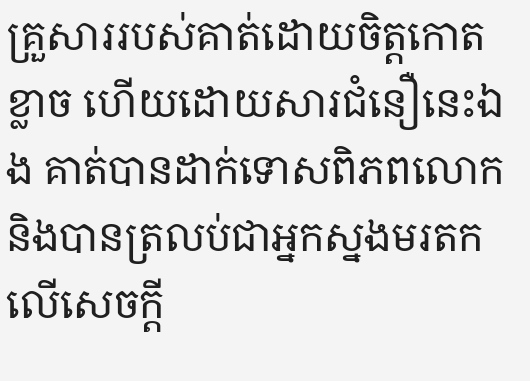គ្រួសាររបស់គាត់ដោយចិត្ដកោតខ្លាច ហើយដោយសារជំនឿនេះឯង គាត់បានដាក់ទោសពិភពលោក និងបានត្រលប់ជាអ្នកស្នងមរតកលើសេចក្ដី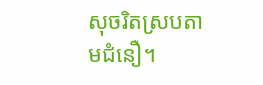សុចរិតស្របតាមជំនឿ។